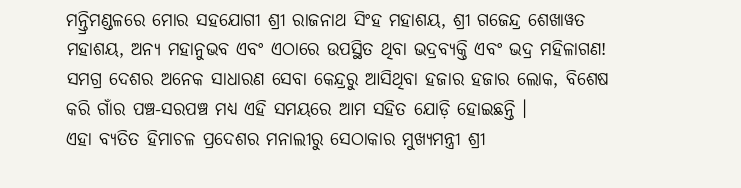ମନ୍ତ୍ରିମଣ୍ଡଳରେ ମୋର ସହଯୋଗୀ ଶ୍ରୀ ରାଜନାଥ ସିଂହ ମହାଶୟ, ଶ୍ରୀ ଗଜେନ୍ଦ୍ର ଶେଖାୱତ ମହାଶୟ, ଅନ୍ୟ ମହାନୁଭବ ଏବଂ ଏଠାରେ ଉପସ୍ଥିତ ଥିବା ଭଦ୍ରବ୍ୟକ୍ତି ଏବଂ ଭଦ୍ର ମହିଳାଗଣ!
ସମଗ୍ର ଦେଶର ଅନେକ ସାଧାରଣ ସେବା କେନ୍ଦ୍ରରୁ ଆସିଥିବା ହଜାର ହଜାର ଲୋକ, ବିଶେଷ କରି ଗାଁର ପଞ୍ଚ-ସରପଞ୍ଚ ମଧ୍ୟ ଏହି ସମୟରେ ଆମ ସହିତ ଯୋଡ଼ି ହୋଇଛନ୍ତି ।
ଏହା ବ୍ୟତିତ ହିମାଚଳ ପ୍ରଦେଶର ମନାଲୀରୁ ସେଠାକାର ମୁଖ୍ୟମନ୍ତ୍ରୀ ଶ୍ରୀ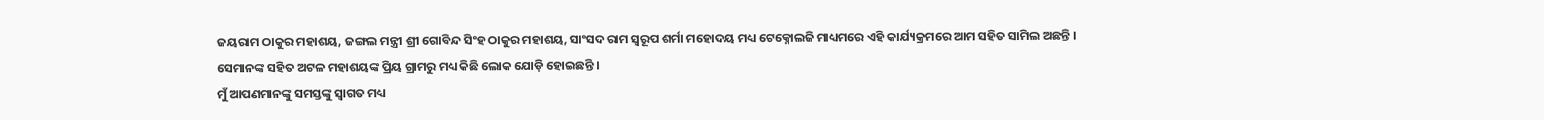ଜୟରାମ ଠାକୁର ମହାଶୟ, ଜଙ୍ଗଲ ମନ୍ତ୍ରୀ ଶ୍ରୀ ଗୋବିନ୍ଦ ସିଂହ ଠାକୁର ମହାଶୟ, ସାଂସଦ ରାମ ସ୍ୱରୂପ ଶର୍ମା ମହୋଦୟ ମଧ୍ୟ ଟେକ୍ନୋଲଜି ମାଧ୍ୟମରେ ଏହି କାର୍ଯ୍ୟକ୍ରମରେ ଆମ ସହିତ ସାମିଲ ଅଛନ୍ତି ।
ସେମାନଙ୍କ ସହିତ ଅଟଳ ମହାଶୟଙ୍କ ପ୍ରିୟ ଗ୍ରାମରୁ ମଧ୍ୟ କିଛି ଲୋକ ଯୋଡ଼ି ହୋଇଛନ୍ତି ।
ମୁଁ ଆପଣମାନଙ୍କୁ ସମସ୍ତଙ୍କୁ ସ୍ୱାଗତ ମଧ୍ୟ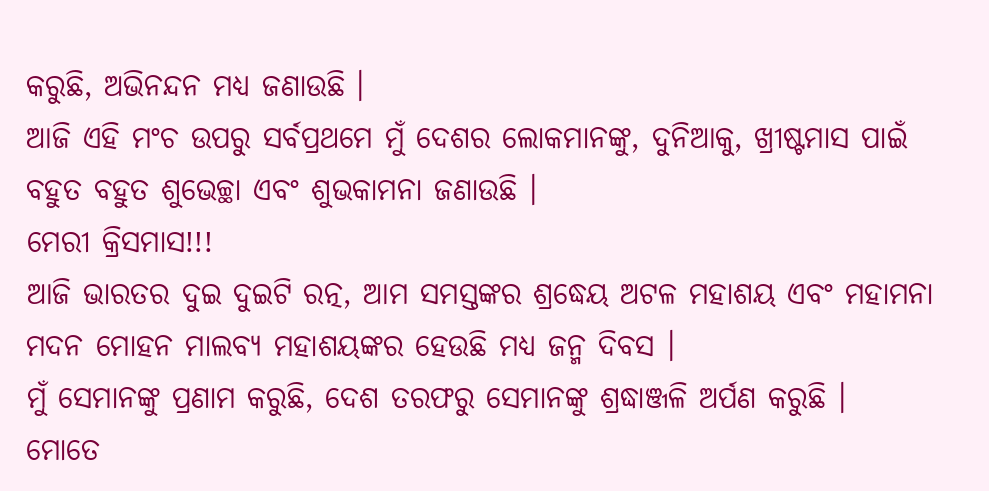କରୁଛି, ଅଭିନନ୍ଦନ ମଧ୍ୟ ଜଣାଉଛି ।
ଆଜି ଏହି ମଂଚ ଉପରୁ ସର୍ବପ୍ରଥମେ ମୁଁ ଦେଶର ଲୋକମାନଙ୍କୁ, ଦୁନିଆକୁ, ଖ୍ରୀଷ୍ଟମାସ ପାଇଁ ବହୁତ ବହୁତ ଶୁଭେଚ୍ଛା ଏବଂ ଶୁଭକାମନା ଜଣାଉଛି ।
ମେରୀ କ୍ରିସମାସ!!!
ଆଜି ଭାରତର ଦୁଇ ଦୁଇଟି ରତ୍ନ, ଆମ ସମସ୍ତଙ୍କର ଶ୍ରଦ୍ଧେୟ ଅଟଳ ମହାଶୟ ଏବଂ ମହାମନା ମଦନ ମୋହନ ମାଲବ୍ୟ ମହାଶୟଙ୍କର ହେଉଛି ମଧ୍ୟ ଜନ୍ମ ଦିବସ ।
ମୁଁ ସେମାନଙ୍କୁ ପ୍ରଣାମ କରୁଛି, ଦେଶ ତରଫରୁ ସେମାନଙ୍କୁ ଶ୍ରଦ୍ଧାଞ୍ଜଳି ଅର୍ପଣ କରୁଛି ।
ମୋତେ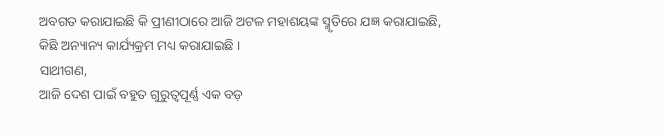ଅବଗତ କରାଯାଇଛି କି ପ୍ରୀଣୀଠାରେ ଆଜି ଅଟଳ ମହାଶୟଙ୍କ ସ୍ମୃତିରେ ଯଜ୍ଞ କରାଯାଇଛି, କିଛି ଅନ୍ୟାନ୍ୟ କାର୍ଯ୍ୟକ୍ରମ ମଧ୍ୟ କରାଯାଇଛି ।
ସାଥୀଗଣ,
ଆଜି ଦେଶ ପାଇଁ ବହୁତ ଗୁରୁତ୍ୱପୂର୍ଣ୍ଣ ଏକ ବଡ଼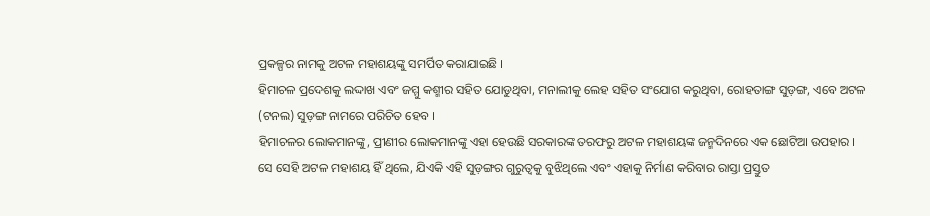ପ୍ରକଳ୍ପର ନାମକୁ ଅଟଳ ମହାଶୟଙ୍କୁ ସମର୍ପିତ କରାଯାଇଛି ।
ହିମାଚଳ ପ୍ରଦେଶକୁ ଲଦ୍ଦାଖ ଏବଂ ଜମ୍ମୁ କଶ୍ମୀର ସହିତ ଯୋଡୁଥିବା, ମନାଲୀକୁ ଲେହ ସହିତ ସଂଯୋଗ କରୁଥିବା, ରୋହତାଙ୍ଗ ସୁଡ଼ଙ୍ଗ, ଏବେ ଅଟଳ (ଟନଲ) ସୁଡ଼ଙ୍ଗ ନାମରେ ପରିଚିତ ହେବ ।
ହିମାଚଳର ଲୋକମାନଙ୍କୁ, ପ୍ରୀଣୀର ଲୋକମାନଙ୍କୁ ଏହା ହେଉଛି ସରକାରଙ୍କ ତରଫରୁ ଅଟଳ ମହାଶୟଙ୍କ ଜନ୍ମଦିନରେ ଏକ ଛୋଟିଆ ଉପହାର ।
ସେ ସେହି ଅଟଳ ମହାଶୟ ହିଁ ଥିଲେ, ଯିଏକି ଏହି ସୁଡ଼ଙ୍ଗର ଗୁରୁତ୍ୱକୁ ବୁଝିଥିଲେ ଏବଂ ଏହାକୁ ନିର୍ମାଣ କରିବାର ରାସ୍ତା ପ୍ରସ୍ତୁତ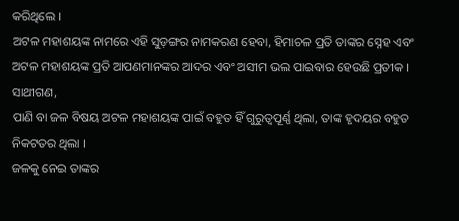କରିଥିଲେ ।
ଅଟଳ ମହାଶୟଙ୍କ ନାମରେ ଏହି ସୁଡ଼ଙ୍ଗର ନାମକରଣ ହେବା, ହିମାଚଳ ପ୍ରତି ତାଙ୍କର ସ୍ନେହ ଏବଂ ଅଟଳ ମହାଶୟଙ୍କ ପ୍ରତି ଆପଣମାନଙ୍କର ଆଦର ଏବଂ ଅସୀମ ଭଲ ପାଇବାର ହେଉଛି ପ୍ରତୀକ ।
ସାଥୀଗଣ,
ପାଣି ବା ଜଳ ବିଷୟ ଅଟଳ ମହାଶୟଙ୍କ ପାଇଁ ବହୁତ ହିଁ ଗୁରୁତ୍ୱପୂର୍ଣ୍ଣ ଥିଲା, ତାଙ୍କ ହୃଦୟର ବହୁତ ନିକଟତର ଥିଲା ।
ଜଳକୁ ନେଇ ତାଙ୍କର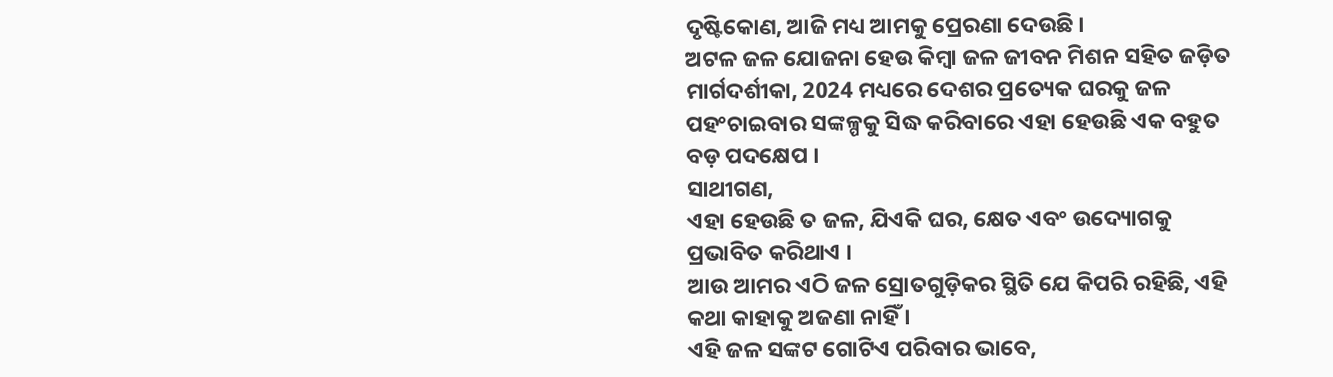ଦୃଷ୍ଟିକୋଣ, ଆଜି ମଧ୍ୟ ଆମକୁ ପ୍ରେରଣା ଦେଉଛି ।
ଅଟଳ ଜଳ ଯୋଜନା ହେଉ କିମ୍ବା ଜଳ ଜୀବନ ମିଶନ ସହିତ ଜଡ଼ିତ ମାର୍ଗଦର୍ଶୀକା, 2024 ମଧ୍ୟରେ ଦେଶର ପ୍ରତ୍ୟେକ ଘରକୁ ଜଳ ପହଂଚାଇବାର ସଙ୍କଳ୍ପକୁ ସିଦ୍ଧ କରିବାରେ ଏହା ହେଉଛି ଏକ ବହୁତ ବଡ଼ ପଦକ୍ଷେପ ।
ସାଥୀଗଣ,
ଏହା ହେଉଛି ତ ଜଳ, ଯିଏକି ଘର, କ୍ଷେତ ଏବଂ ଉଦ୍ୟୋଗକୁ ପ୍ରଭାବିତ କରିଥାଏ ।
ଆଉ ଆମର ଏଠି ଜଳ ସ୍ରୋତଗୁଡ଼ିକର ସ୍ଥିତି ଯେ କିପରି ରହିଛି, ଏହି କଥା କାହାକୁ ଅଜଣା ନାହିଁ ।
ଏହି ଜଳ ସଙ୍କଟ ଗୋଟିଏ ପରିବାର ଭାବେ,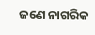ଜଣେ ନାଗରିକ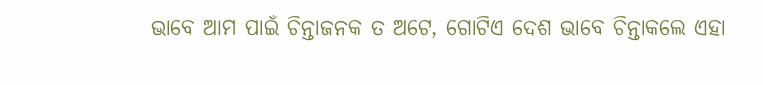ଭାବେ ଆମ ପାଇଁ ଚିନ୍ତାଜନକ ତ ଅଟେ, ଗୋଟିଏ ଦେଶ ଭାବେ ଚିନ୍ତାକଲେ ଏହା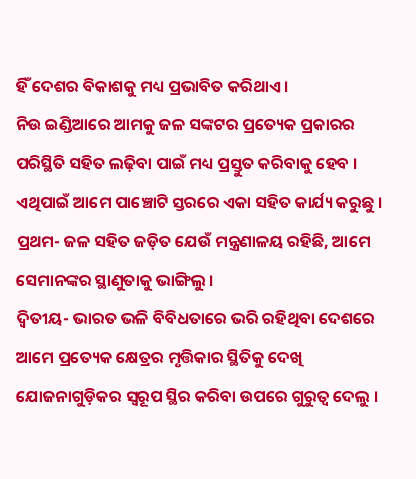ହିଁ ଦେଶର ବିକାଶକୁ ମଧ୍ୟ ପ୍ରଭାବିତ କରିଥାଏ ।
ନିଉ ଇଣ୍ଡିଆରେ ଆମକୁ ଜଳ ସଙ୍କଟର ପ୍ରତ୍ୟେକ ପ୍ରକାରର ପରିସ୍ଥିତି ସହିତ ଲଢ଼ିବା ପାଇଁ ମଧ୍ୟ ପ୍ରସ୍ତୁତ କରିବାକୁ ହେବ ।
ଏଥିପାଇଁ ଆମେ ପାଞ୍ଚୋଟି ସ୍ତରରେ ଏକା ସହିତ କାର୍ଯ୍ୟ କରୁଛୁ ।
ପ୍ରଥମ- ଜଳ ସହିତ ଜଡ଼ିତ ଯେଉଁ ମନ୍ତ୍ରଣାଳୟ ରହିଛି, ଆମେ ସେମାନଙ୍କର ସ୍ଥାଣୁତାକୁ ଭାଙ୍ଗିଲୁ ।
ଦ୍ୱିତୀୟ- ଭାରତ ଭଳି ବିବିଧତାରେ ଭରି ରହିଥିବା ଦେଶରେ ଆମେ ପ୍ରତ୍ୟେକ କ୍ଷେତ୍ରର ମୃତ୍ତିକାର ସ୍ଥିତିକୁ ଦେଖି ଯୋଜନାଗୁଡ଼ିକର ସ୍ୱରୂପ ସ୍ଥିର କରିବା ଉପରେ ଗୁରୁତ୍ୱ ଦେଲୁ ।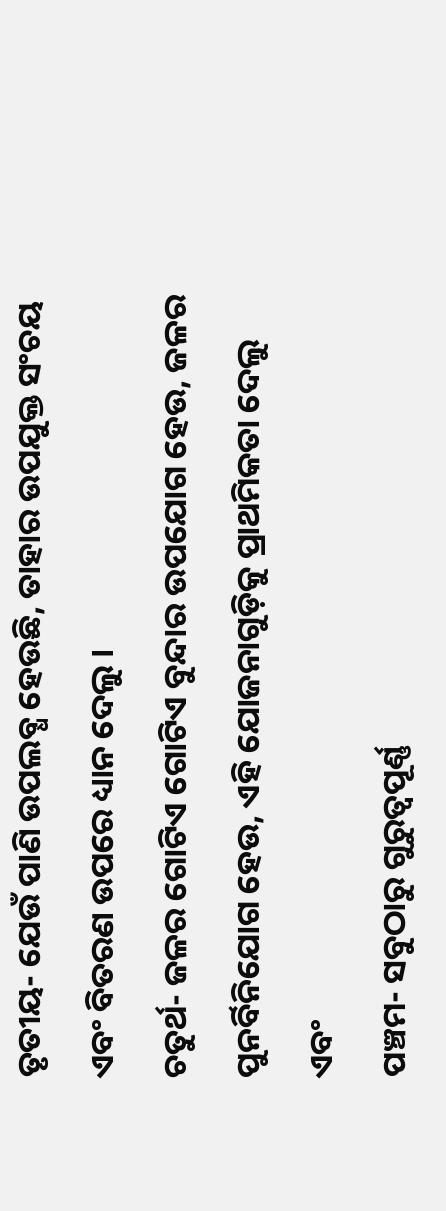ତୃତୀୟ- ଯେଉଁ ପାଣି ଉପଲବ୍ଧ ହେଉଛି, ତାହାର ଉପଯୁକ୍ତ ସଂଚୟ ଏବଂ ବିତରଣ ଉପରେ ଧ୍ୟାନ ଦେଲୁ ।
ଚତୁର୍ଥ- ଜଳର ଗୋଟିଏ ଗୋଟିଏ ବୁନ୍ଦାର ଉପଯୋଗ ହେଉ, ଜଳର ପୁନର୍ବିନିଯୋଗ ହେଉ, ଏହି ଯୋଜନାଗୁଡ଼ିକୁ ପ୍ରାଥମିକତା ଦେଲୁ
ଏବଂ
ପଞ୍ଚମ- ସବୁଠାରୁ ଗୁରୁତ୍ୱପୂର୍ଣ୍ଣ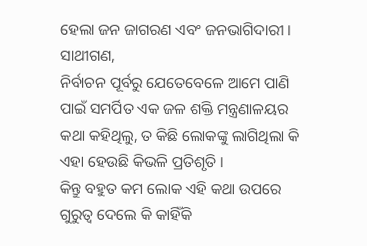ହେଲା ଜନ ଜାଗରଣ ଏବଂ ଜନଭାଗିଦାରୀ ।
ସାଥୀଗଣ,
ନିର୍ବାଚନ ପୂର୍ବରୁ ଯେତେବେଳେ ଆମେ ପାଣି ପାଇଁ ସମର୍ପିତ ଏକ ଜଳ ଶକ୍ତି ମନ୍ତ୍ରଣାଳୟର କଥା କହିଥିଲୁ, ତ କିଛି ଲୋକଙ୍କୁ ଲାଗିଥିଲା କି ଏହା ହେଉଛି କିଭଳି ପ୍ରତିଶୃତି ।
କିନ୍ତୁ ବହୁତ କମ ଲୋକ ଏହି କଥା ଉପରେ ଗୁରୁତ୍ୱ ଦେଲେ କି କାହିଁକି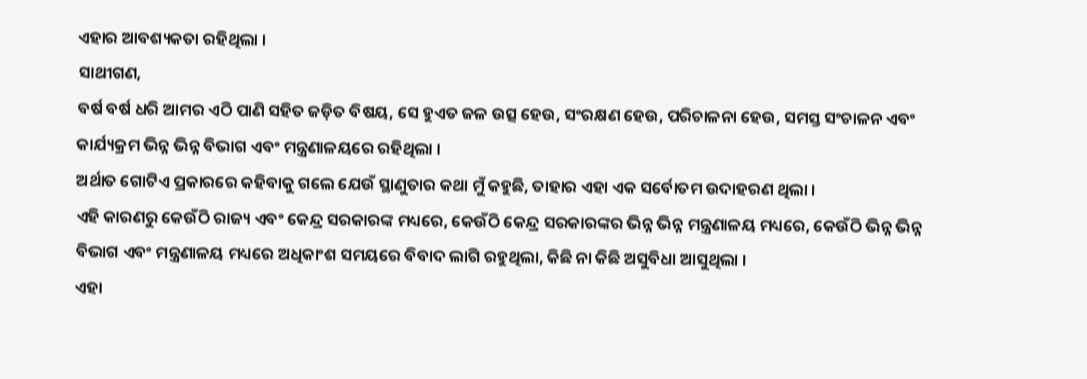ଏହାର ଆବଶ୍ୟକତା ରହିଥିଲା ।
ସାଥୀଗଣ,
ବର୍ଷ ବର୍ଷ ଧରି ଆମର ଏଠି ପାଣି ସହିତ ଜଡ଼ିତ ବିଷୟ, ସେ ହୁଏତ ଜଳ ଉତ୍ସ ହେଉ, ସଂରକ୍ଷଣ ହେଉ, ପରିଚାଳନା ହେଉ, ସମସ୍ତ ସଂଚାଳନ ଏବଂ କାର୍ଯ୍ୟକ୍ରମ ଭିନ୍ନ ଭିନ୍ନ ବିଭାଗ ଏବଂ ମନ୍ତ୍ରଣାଳୟରେ ରହିଥିଲା ।
ଅର୍ଥାତ ଗୋଟିଏ ପ୍ରକାରରେ କହିବାକୁ ଗଲେ ଯେଉଁ ସ୍ଥାଣୁତାର କଥା ମୁଁ କହୁଛି, ତାହାର ଏହା ଏକ ସର୍ବୋତମ ଉଦାହରଣ ଥିଲା ।
ଏହି କାରଣରୁ କେଉଁଠି ରାଜ୍ୟ ଏବଂ କେନ୍ଦ୍ର ସରକାରଙ୍କ ମଧ୍ୟରେ, କେଉଁଠି କେନ୍ଦ୍ର ସରକାରଙ୍କର ଭିନ୍ନ ଭିନ୍ନ ମନ୍ତ୍ରଣାଳୟ ମଧ୍ୟରେ, କେଉଁଠି ଭିନ୍ନ ଭିନ୍ନ ବିଭାଗ ଏବଂ ମନ୍ତ୍ରଣାଳୟ ମଧ୍ୟରେ ଅଧିକାଂଶ ସମୟରେ ବିବାଦ ଲାଗି ରହୁଥିଲା, କିଛି ନା କିଛି ଅସୁବିଧା ଆସୁଥିଲା ।
ଏହା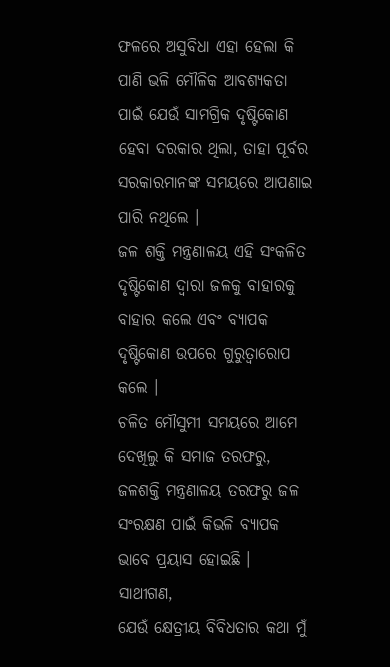ଫଳରେ ଅସୁବିଧା ଏହା ହେଲା କି ପାଣି ଭଳି ମୌଳିକ ଆବଶ୍ୟକତା ପାଇଁ ଯେଉଁ ସାମଗ୍ରିକ ଦୃଷ୍ଟିକୋଣ ହେବା ଦରକାର ଥିଲା, ତାହା ପୂର୍ବର ସରକାରମାନଙ୍କ ସମୟରେ ଆପଣାଇ ପାରି ନଥିଲେ ।
ଜଳ ଶକ୍ତି ମନ୍ତ୍ରଣାଳୟ ଏହି ସଂକଳିତ ଦୃଷ୍ଟିକୋଣ ଦ୍ୱାରା ଜଳକୁ ବାହାରକୁ ବାହାର କଲେ ଏବଂ ବ୍ୟାପକ ଦୃଷ୍ଟିକୋଣ ଉପରେ ଗୁରୁତ୍ୱାରୋପ କଲେ ।
ଚଳିତ ମୌସୁମୀ ସମୟରେ ଆମେ ଦେଖିଲୁ କି ସମାଜ ତରଫରୁ, ଜଳଶକ୍ତି ମନ୍ତ୍ରଣାଳୟ ତରଫରୁ ଜଳ ସଂରକ୍ଷଣ ପାଇଁ କିଭଳି ବ୍ୟାପକ ଭାବେ ପ୍ରୟାସ ହୋଇଛି ।
ସାଥୀଗଣ,
ଯେଉଁ କ୍ଷେତ୍ରୀୟ ବିବିଧତାର କଥା ମୁଁ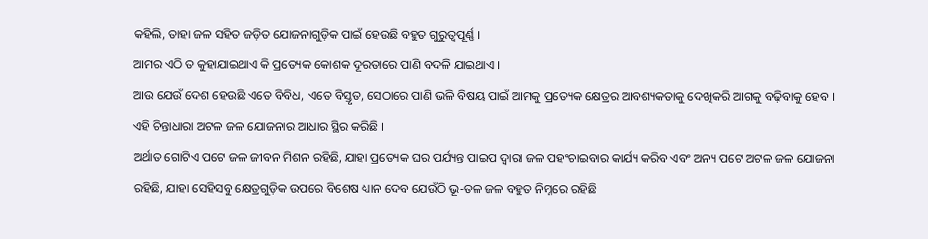କହିଲି, ତାହା ଜଳ ସହିତ ଜଡ଼ିତ ଯୋଜନାଗୁଡ଼ିକ ପାଇଁ ହେଉଛି ବହୁତ ଗୁରୁତ୍ୱପୂର୍ଣ୍ଣ ।
ଆମର ଏଠି ତ କୁହାଯାଇଥାଏ କି ପ୍ରତ୍ୟେକ କୋଶକ ଦୂରତାରେ ପାଣି ବଦଳି ଯାଇଥାଏ ।
ଆଉ ଯେଉଁ ଦେଶ ହେଉଛି ଏତେ ବିବିଧ, ଏତେ ବିସ୍ତୃତ, ସେଠାରେ ପାଣି ଭଳି ବିଷୟ ପାଇଁ ଆମକୁ ପ୍ରତ୍ୟେକ କ୍ଷେତ୍ରର ଆବଶ୍ୟକତାକୁ ଦେଖିକରି ଆଗକୁ ବଢ଼ିବାକୁ ହେବ ।
ଏହି ଚିନ୍ତାଧାରା ଅଟଳ ଜଳ ଯୋଜନାର ଆଧାର ସ୍ଥିର କରିଛି ।
ଅର୍ଥାତ ଗୋଟିଏ ପଟେ ଜଳ ଜୀବନ ମିଶନ ରହିଛି, ଯାହା ପ୍ରତ୍ୟେକ ଘର ପର୍ଯ୍ୟନ୍ତ ପାଇପ ଦ୍ୱାରା ଜଳ ପହଂଚାଇବାର କାର୍ଯ୍ୟ କରିବ ଏବଂ ଅନ୍ୟ ପଟେ ଅଟଳ ଜଳ ଯୋଜନା ରହିଛି, ଯାହା ସେହିସବୁ କ୍ଷେତ୍ରଗୁଡ଼ିକ ଉପରେ ବିଶେଷ ଧ୍ୟାନ ଦେବ ଯେଉଁଠି ଭୂ-ତଳ ଜଳ ବହୁତ ନିମ୍ନରେ ରହିଛି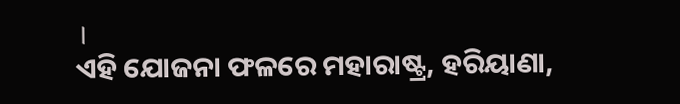।
ଏହି ଯୋଜନା ଫଳରେ ମହାରାଷ୍ଟ୍ର, ହରିୟାଣା,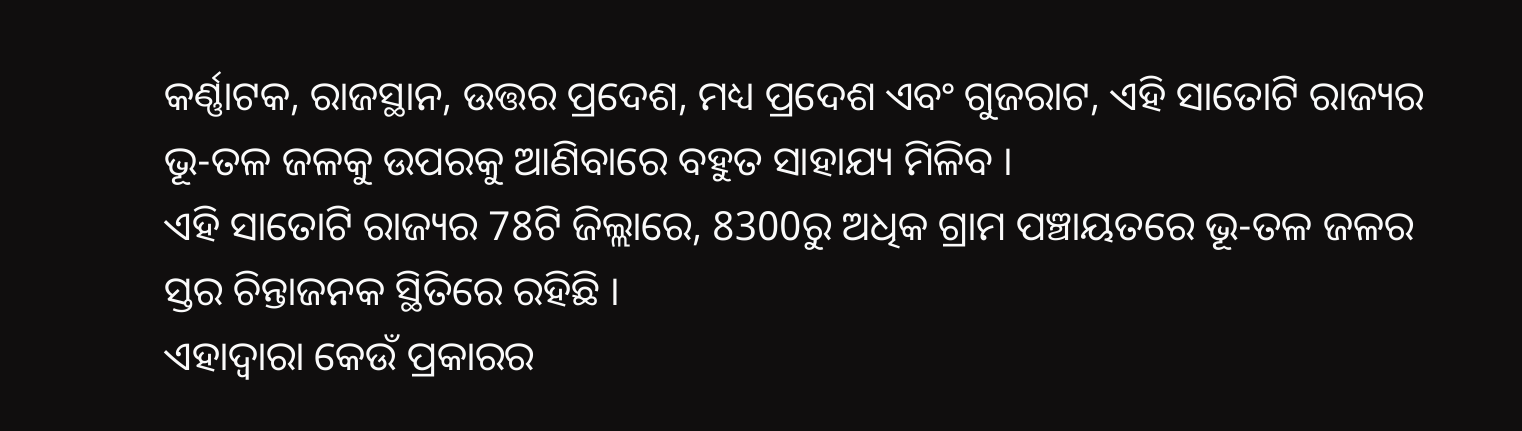କର୍ଣ୍ଣାଟକ, ରାଜସ୍ଥାନ, ଉତ୍ତର ପ୍ରଦେଶ, ମଧ୍ୟ ପ୍ରଦେଶ ଏବଂ ଗୁଜରାଟ, ଏହି ସାତୋଟି ରାଜ୍ୟର ଭୂ-ତଳ ଜଳକୁ ଉପରକୁ ଆଣିବାରେ ବହୁତ ସାହାଯ୍ୟ ମିଳିବ ।
ଏହି ସାତୋଟି ରାଜ୍ୟର 78ଟି ଜିଲ୍ଲାରେ, 8300ରୁ ଅଧିକ ଗ୍ରାମ ପଞ୍ଚାୟତରେ ଭୂ-ତଳ ଜଳର ସ୍ତର ଚିନ୍ତାଜନକ ସ୍ଥିତିରେ ରହିଛି ।
ଏହାଦ୍ୱାରା କେଉଁ ପ୍ରକାରର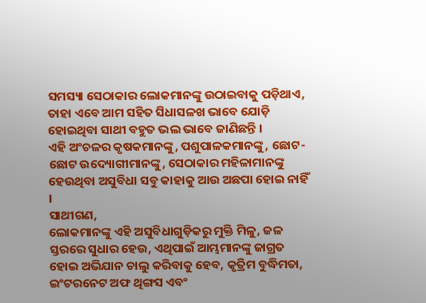ସମସ୍ୟା ସେଠାକାର ଲୋକମାନଙ୍କୁ ଉଠାଇବାକୁ ପଡ଼ିଥାଏ, ତାହା ଏବେ ଆମ ସହିତ ସିଧାସଳଖ ଭାବେ ଯୋଡ଼ି ହୋଇଥିବା ସାଥୀ ବହୁତ ଭଲ ଭାବେ ଜାଣିଛନ୍ତି ।
ଏହି ଅଂଚଳର କୃଷକମାନଙ୍କୁ, ପଶୁପାଳକମାନଙ୍କୁ, ଛୋଟ-ଛୋଟ ଉଦ୍ୟୋଗୀମାନଙ୍କୁ, ସେଠାକାର ମହିଳାମାନଙ୍କୁ ହେଉଥିବା ଅସୁବିଧା ସବୁ କାହାକୁ ଆଉ ଅଛପା ହୋଇ ନାହିଁ ।
ସାଥୀଗଣ,
ଲୋକମାନଙ୍କୁ ଏହି ଅସୁବିଧାଗୁଡ଼ିକରୁ ମୁକ୍ତି ମିଳୁ, ଜଳ ସ୍ତରରେ ସୁଧାର ହେଉ, ଏଥିପାଇଁ ଆମ୍ଭମାନଙ୍କୁ ଜାଗ୍ରତ ହୋଇ ଅଭିଯାନ ଚାଲୁ କରିବାକୁ ହେବ, କୃତ୍ରିମ ବୁଦ୍ଧିମତା, ଇଂଟରନେଟ ଅଫ ଥିଙ୍ଗସ ଏବଂ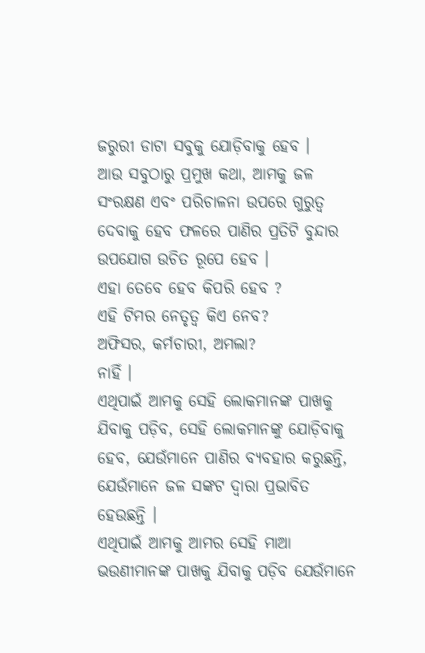ଜରୁରୀ ଡାଟା ସବୁକୁ ଯୋଡ଼ିବାକୁ ହେବ ।
ଆଉ ସବୁଠାରୁ ପ୍ରମୁଖ କଥା, ଆମକୁ ଜଳ ସଂରକ୍ଷଣ ଏବଂ ପରିଚାଳନା ଉପରେ ଗୁରୁତ୍ୱ ଦେବାକୁ ହେବ ଫଳରେ ପାଣିର ପ୍ରତିଟି ବୁନ୍ଦାର ଉପଯୋଗ ଉଚିତ ରୂପେ ହେବ ।
ଏହା ତେବେ ହେବ କିପରି ହେବ ?
ଏହି ଟିମର ନେତୃତ୍ୱ କିଏ ନେବ?
ଅଫିସର, କର୍ମଚାରୀ, ଅମଲା?
ନାହିଁ ।
ଏଥିପାଇଁ ଆମକୁ ସେହି ଲୋକମାନଙ୍କ ପାଖକୁ ଯିବାକୁ ପଡ଼ିବ, ସେହି ଲୋକମାନଙ୍କୁ ଯୋଡ଼ିବାକୁ ହେବ, ଯେଉଁମାନେ ପାଣିର ବ୍ୟବହାର କରୁଛନ୍ତି, ଯେଉଁମାନେ ଜଳ ସଙ୍କଟ ଦ୍ୱାରା ପ୍ରଭାବିତ ହେଉଛନ୍ତି ।
ଏଥିପାଇଁ ଆମକୁ ଆମର ସେହି ମାଆ ଭଉଣୀମାନଙ୍କ ପାଖକୁ ଯିବାକୁ ପଡ଼ିବ ଯେଉଁମାନେ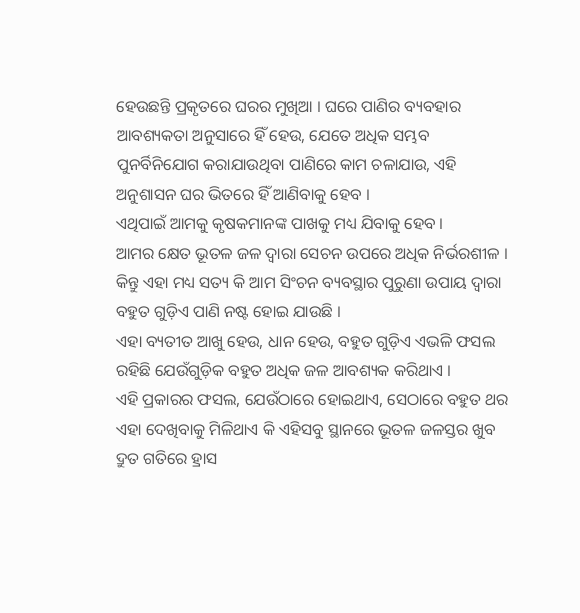ହେଉଛନ୍ତି ପ୍ରକୃତରେ ଘରର ମୁଖିଆ । ଘରେ ପାଣିର ବ୍ୟବହାର ଆବଶ୍ୟକତା ଅନୁସାରେ ହିଁ ହେଉ, ଯେତେ ଅଧିକ ସମ୍ଭବ ପୁନର୍ବିନିଯୋଗ କରାଯାଉଥିବା ପାଣିରେ କାମ ଚଳାଯାଉ, ଏହି ଅନୁଶାସନ ଘର ଭିତରେ ହିଁ ଆଣିବାକୁ ହେବ ।
ଏଥିପାଇଁ ଆମକୁ କୃଷକମାନଙ୍କ ପାଖକୁ ମଧ୍ୟ ଯିବାକୁ ହେବ ।
ଆମର କ୍ଷେତ ଭୂତଳ ଜଳ ଦ୍ୱାରା ସେଚନ ଉପରେ ଅଧିକ ନିର୍ଭରଶୀଳ ।
କିନ୍ତୁ ଏହା ମଧ୍ୟ ସତ୍ୟ କି ଆମ ସିଂଚନ ବ୍ୟବସ୍ଥାର ପୁରୁଣା ଉପାୟ ଦ୍ୱାରା ବହୁତ ଗୁଡ଼ିଏ ପାଣି ନଷ୍ଟ ହୋଇ ଯାଉଛି ।
ଏହା ବ୍ୟତୀତ ଆଖୁ ହେଉ, ଧାନ ହେଉ, ବହୁତ ଗୁଡ଼ିଏ ଏଭଳି ଫସଲ ରହିଛି ଯେଉଁଗୁଡ଼ିକ ବହୁତ ଅଧିକ ଜଳ ଆବଶ୍ୟକ କରିଥାଏ ।
ଏହି ପ୍ରକାରର ଫସଲ, ଯେଉଁଠାରେ ହୋଇଥାଏ, ସେଠାରେ ବହୁତ ଥର ଏହା ଦେଖିବାକୁ ମିଳିଥାଏ କି ଏହିସବୁ ସ୍ଥାନରେ ଭୂତଳ ଜଳସ୍ତର ଖୁବ ଦ୍ରୁତ ଗତିରେ ହ୍ରାସ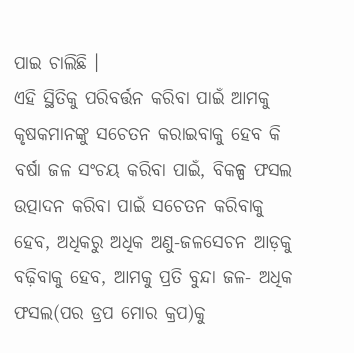ପାଇ ଚାଲିଛି ।
ଏହି ସ୍ଥିତିକୁ ପରିବର୍ତ୍ତନ କରିବା ପାଇଁ ଆମକୁ କୃଷକମାନଙ୍କୁ ସଚେତନ କରାଇବାକୁ ହେବ କି ବର୍ଷା ଜଳ ସଂଚୟ କରିବା ପାଇଁ, ବିକଳ୍ପ ଫସଲ ଉତ୍ପାଦନ କରିବା ପାଇଁ ସଚେତନ କରିବାକୁ ହେବ, ଅଧିକରୁ ଅଧିକ ଅଣୁ-ଜଳସେଚନ ଆଡ଼କୁ ବଢ଼ିବାକୁ ହେବ, ଆମକୁ ପ୍ରତି ବୁନ୍ଦା ଜଳ- ଅଧିକ ଫସଲ(ପର ଡ୍ରପ ମୋର କ୍ରପ)କୁ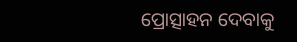ପ୍ରୋତ୍ସାହନ ଦେବାକୁ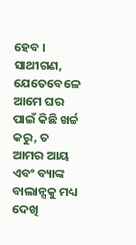ହେବ ।
ସାଥୀଗଣ,
ଯେତେବେଳେ ଆମେ ଘର ପାଇଁ କିଛି ଖର୍ଚ୍ଚ କରୁ, ତ ଆମର ଆୟ ଏବଂ ବ୍ୟାଙ୍କ ବାଲାନ୍ସକୁ ମଧ୍ୟ ଦେଖି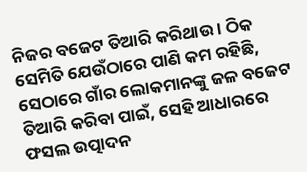ନିଜର ବଜେଟ ତିଆରି କରିଥାଉ । ଠିକ ସେମିତି ଯେଉଁଠାରେ ପାଣି କମ ରହିଛି, ସେଠାରେ ଗାଁର ଲୋକମାନଙ୍କୁ ଜଳ ବଜେଟ ତିଆରି କରିବା ପାଇଁ, ସେହି ଆଧାରରେ ଫସଲ ଉତ୍ପାଦନ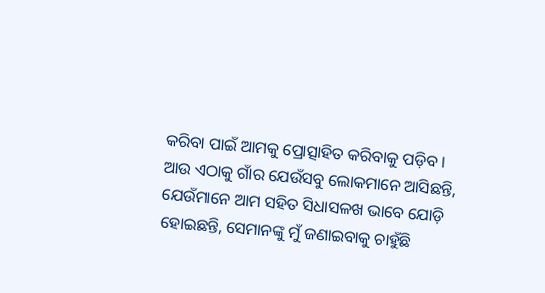କରିବା ପାଇଁ ଆମକୁ ପ୍ରୋତ୍ସାହିତ କରିବାକୁ ପଡ଼ିବ ।
ଆଉ ଏଠାକୁ ଗାଁର ଯେଉଁସବୁ ଲୋକମାନେ ଆସିଛନ୍ତି, ଯେଉଁମାନେ ଆମ ସହିତ ସିଧାସଳଖ ଭାବେ ଯୋଡ଼ି ହୋଇଛନ୍ତି, ସେମାନଙ୍କୁ ମୁଁ ଜଣାଇବାକୁ ଚାହୁଁଛି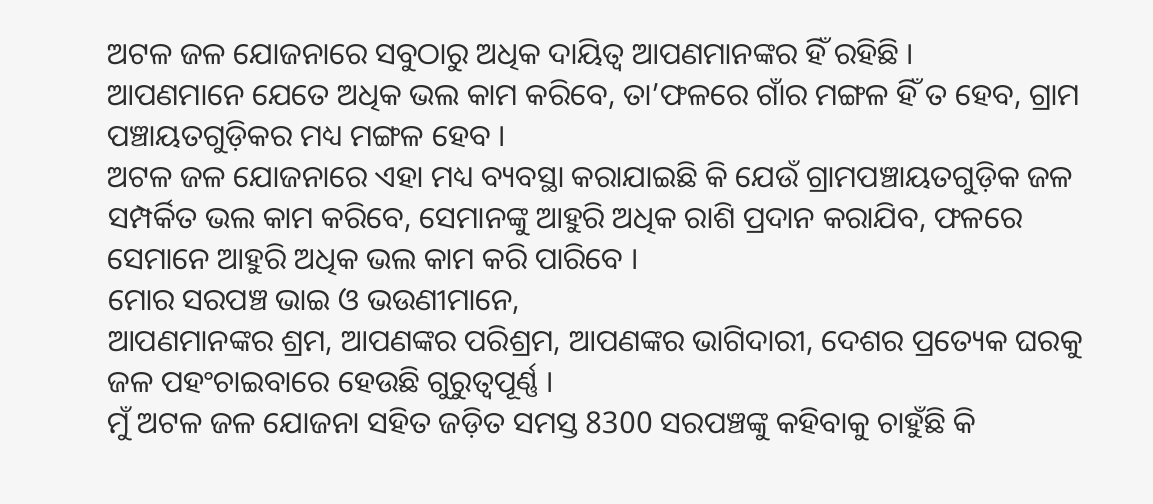ଅଟଳ ଜଳ ଯୋଜନାରେ ସବୁଠାରୁ ଅଧିକ ଦାୟିତ୍ୱ ଆପଣମାନଙ୍କର ହିଁ ରହିଛି ।
ଆପଣମାନେ ଯେତେ ଅଧିକ ଭଲ କାମ କରିବେ, ତା’ଫଳରେ ଗାଁର ମଙ୍ଗଳ ହିଁ ତ ହେବ, ଗ୍ରାମ ପଞ୍ଚାୟତଗୁଡ଼ିକର ମଧ୍ୟ ମଙ୍ଗଳ ହେବ ।
ଅଟଳ ଜଳ ଯୋଜନାରେ ଏହା ମଧ୍ୟ ବ୍ୟବସ୍ଥା କରାଯାଇଛି କି ଯେଉଁ ଗ୍ରାମପଞ୍ଚାୟତଗୁଡ଼ିକ ଜଳ ସମ୍ପର୍କିତ ଭଲ କାମ କରିବେ, ସେମାନଙ୍କୁ ଆହୁରି ଅଧିକ ରାଶି ପ୍ରଦାନ କରାଯିବ, ଫଳରେ ସେମାନେ ଆହୁରି ଅଧିକ ଭଲ କାମ କରି ପାରିବେ ।
ମୋର ସରପଞ୍ଚ ଭାଇ ଓ ଭଉଣୀମାନେ,
ଆପଣମାନଙ୍କର ଶ୍ରମ, ଆପଣଙ୍କର ପରିଶ୍ରମ, ଆପଣଙ୍କର ଭାଗିଦାରୀ, ଦେଶର ପ୍ରତ୍ୟେକ ଘରକୁ ଜଳ ପହଂଚାଇବାରେ ହେଉଛି ଗୁରୁତ୍ୱପୂର୍ଣ୍ଣ ।
ମୁଁ ଅଟଳ ଜଳ ଯୋଜନା ସହିତ ଜଡ଼ିତ ସମସ୍ତ 8300 ସରପଞ୍ଚଙ୍କୁ କହିବାକୁ ଚାହୁଁଛି କି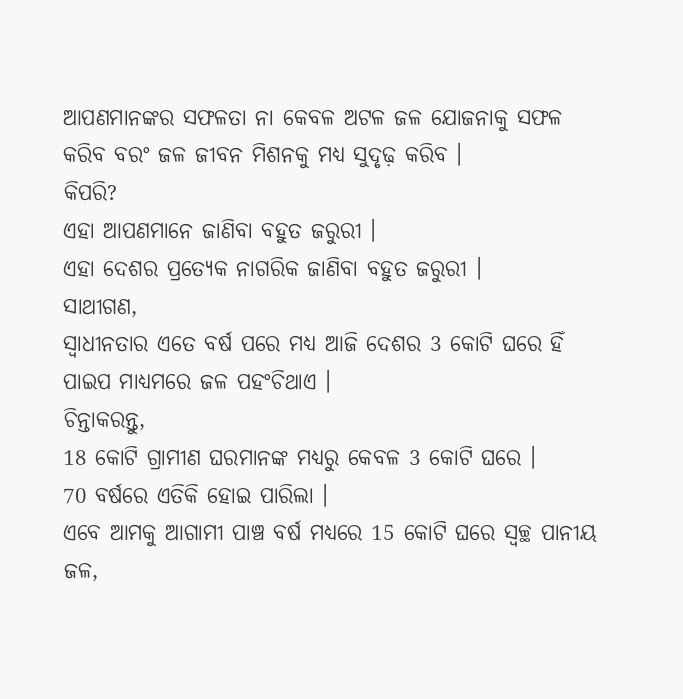ଆପଣମାନଙ୍କର ସଫଳତା ନା କେବଳ ଅଟଳ ଜଳ ଯୋଜନାକୁ ସଫଳ କରିବ ବରଂ ଜଳ ଜୀବନ ମିଶନକୁ ମଧ୍ୟ ସୁଦୃଢ଼ କରିବ ।
କିପରି?
ଏହା ଆପଣମାନେ ଜାଣିବା ବହୁତ ଜରୁରୀ ।
ଏହା ଦେଶର ପ୍ରତ୍ୟେକ ନାଗରିକ ଜାଣିବା ବହୁତ ଜରୁରୀ ।
ସାଥୀଗଣ,
ସ୍ୱାଧୀନତାର ଏତେ ବର୍ଷ ପରେ ମଧ୍ୟ ଆଜି ଦେଶର 3 କୋଟି ଘରେ ହିଁ ପାଇପ ମାଧ୍ୟମରେ ଜଳ ପହଂଚିଥାଏ ।
ଚିନ୍ତାକରନ୍ତୁ,
18 କୋଟି ଗ୍ରାମୀଣ ଘରମାନଙ୍କ ମଧ୍ୟରୁ କେବଳ 3 କୋଟି ଘରେ ।
70 ବର୍ଷରେ ଏତିକି ହୋଇ ପାରିଲା ।
ଏବେ ଆମକୁ ଆଗାମୀ ପାଞ୍ଚ ବର୍ଷ ମଧ୍ୟରେ 15 କୋଟି ଘରେ ସ୍ୱଚ୍ଛ ପାନୀୟ ଜଳ,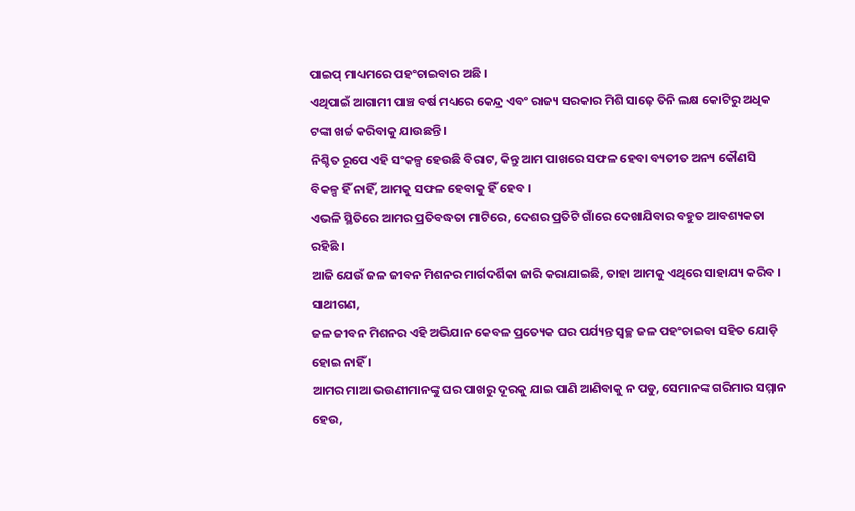ପାଇପ୍ ମାଧ୍ୟମରେ ପହଂଚାଇବାର ଅଛି ।
ଏଥିପାଇଁ ଆଗାମୀ ପାଞ୍ଚ ବର୍ଷ ମଧ୍ୟରେ କେନ୍ଦ୍ର ଏବଂ ରାଜ୍ୟ ସରକାର ମିଶି ସାଢ଼େ ତିନି ଲକ୍ଷ କୋଟିରୁ ଅଧିକ ଟଙ୍କା ଖର୍ଚ୍ଚ କରିବାକୁ ଯାଉଛନ୍ତି ।
ନିଶ୍ଚିତ ରୂପେ ଏହି ସଂକଳ୍ପ ହେଉଛି ବିରାଟ, କିନ୍ତୁ ଆମ ପାଖରେ ସଫଳ ହେବା ବ୍ୟତୀତ ଅନ୍ୟ କୌଣସି ବିକଳ୍ପ ହିଁ ନାହିଁ, ଆମକୁ ସଫଳ ହେବାକୁ ହିଁ ହେବ ।
ଏଭଳି ସ୍ଥିତିରେ ଆମର ପ୍ରତିବଦ୍ଧତା ମାଟିରେ, ଦେଶର ପ୍ରତିଟି ଗାଁରେ ଦେଖାଯିବାର ବହୁତ ଆବଶ୍ୟକତା ରହିଛି ।
ଆଜି ଯେଉଁ ଜଳ ଜୀବନ ମିଶନର ମାର୍ଗଦର୍ଶିକା ଜାରି କରାଯାଇଛି, ତାହା ଆମକୁ ଏଥିରେ ସାହାଯ୍ୟ କରିବ ।
ସାଥୀଗଣ,
ଜଳ ଜୀବନ ମିଶନର ଏହି ଅଭିଯାନ କେବଳ ପ୍ରତ୍ୟେକ ଘର ପର୍ଯ୍ୟନ୍ତ ସ୍ୱଚ୍ଛ ଜଳ ପହଂଚାଇବା ସହିତ ଯୋଡ଼ି ହୋଇ ନାହିଁ ।
ଆମର ମାଆ ଭଉଣୀମାନଙ୍କୁ ଘର ପାଖରୁ ଦୂରକୁ ଯାଇ ପାଣି ଆଣିବାକୁ ନ ପଡୁ, ସେମାନଙ୍କ ଗରିମାର ସମ୍ମାନ ହେଉ,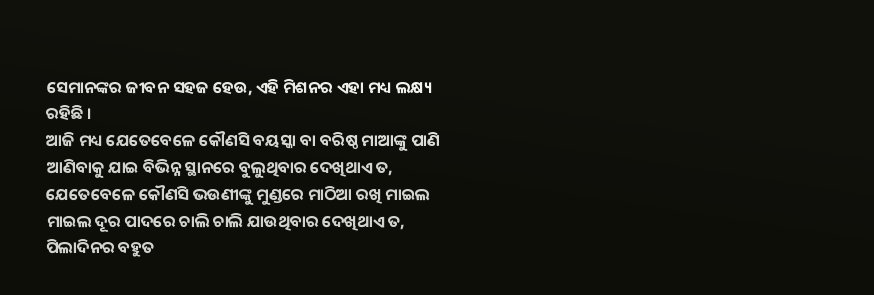ସେମାନଙ୍କର ଜୀବନ ସହଜ ହେଉ, ଏହି ମିଶନର ଏହା ମଧ୍ୟ ଲକ୍ଷ୍ୟ ରହିଛି ।
ଆଜି ମଧ୍ୟ ଯେତେବେଳେ କୌଣସି ବୟସ୍କା ବା ବରିଷ୍ଠ ମାଆଙ୍କୁ ପାଣି ଆଣିବାକୁ ଯାଇ ବିଭିନ୍ନ ସ୍ଥାନରେ ବୁଲୁଥିବାର ଦେଖିଥାଏ ତ, ଯେତେବେଳେ କୌଣସି ଭଉଣୀଙ୍କୁ ମୁଣ୍ଡରେ ମାଠିଆ ରଖି ମାଇଲ ମାଇଲ ଦୂର ପାଦରେ ଚାଲି ଚାଲି ଯାଉଥିବାର ଦେଖିଥାଏ ତ, ପିଲାଦିନର ବହୁତ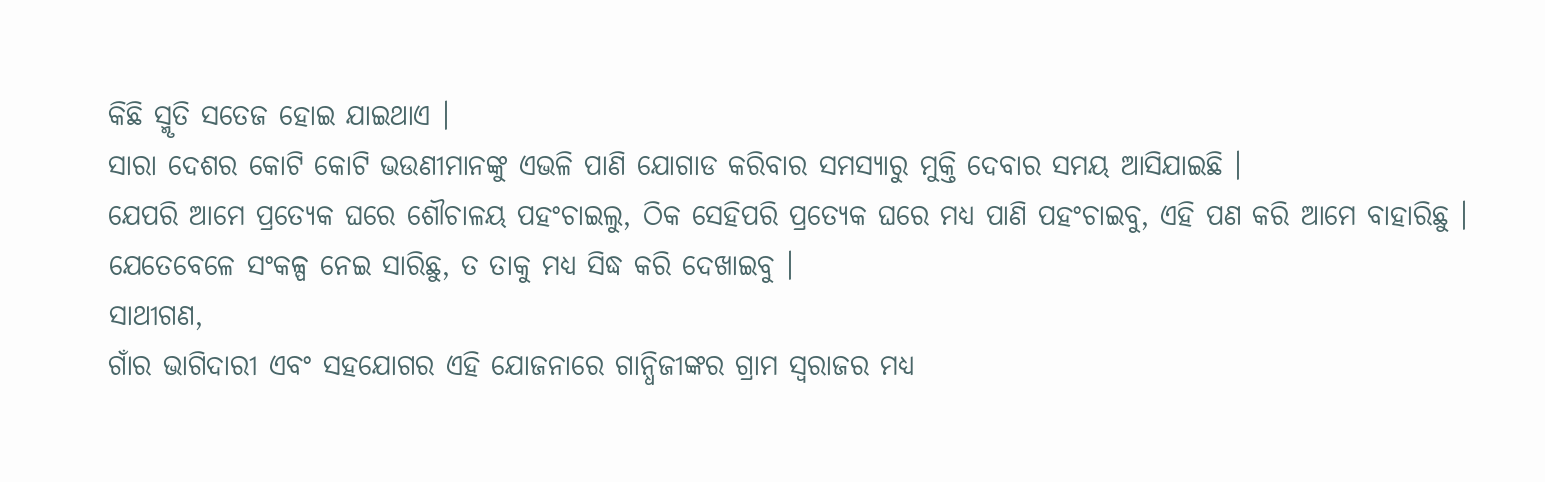କିଛି ସ୍ମୃତି ସତେଜ ହୋଇ ଯାଇଥାଏ ।
ସାରା ଦେଶର କୋଟି କୋଟି ଭଉଣୀମାନଙ୍କୁ ଏଭଳି ପାଣି ଯୋଗାଡ କରିବାର ସମସ୍ୟାରୁ ମୁକ୍ତି ଦେବାର ସମୟ ଆସିଯାଇଛି ।
ଯେପରି ଆମେ ପ୍ରତ୍ୟେକ ଘରେ ଶୌଚାଳୟ ପହଂଚାଇଲୁ, ଠିକ ସେହିପରି ପ୍ରତ୍ୟେକ ଘରେ ମଧ୍ୟ ପାଣି ପହଂଚାଇବୁ, ଏହି ପଣ କରି ଆମେ ବାହାରିଛୁ ।
ଯେତେବେଳେ ସଂକଳ୍ପ ନେଇ ସାରିଛୁ, ତ ତାକୁ ମଧ୍ୟ ସିଦ୍ଧ କରି ଦେଖାଇବୁ ।
ସାଥୀଗଣ,
ଗାଁର ଭାଗିଦାରୀ ଏବଂ ସହଯୋଗର ଏହି ଯୋଜନାରେ ଗାନ୍ଧିଜୀଙ୍କର ଗ୍ରାମ ସ୍ୱରାଜର ମଧ୍ୟ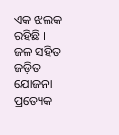ଏକ ଝଲକ ରହିଛି ।
ଜଳ ସହିତ ଜଡ଼ିତ ଯୋଜନା ପ୍ରତ୍ୟେକ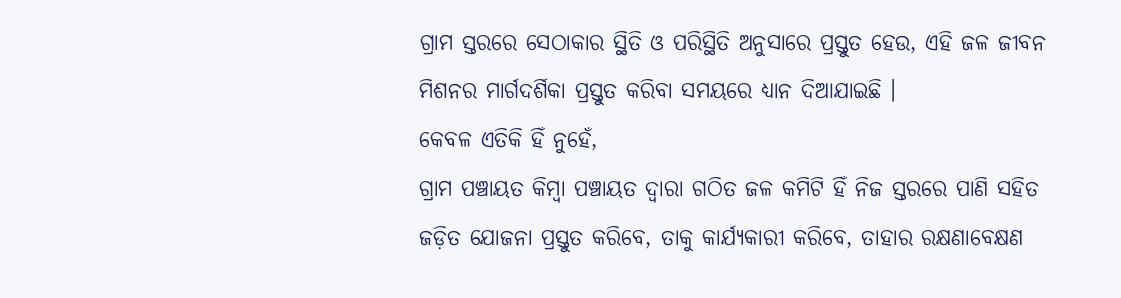ଗ୍ରାମ ସ୍ତରରେ ସେଠାକାର ସ୍ଥିତି ଓ ପରିସ୍ଥିତି ଅନୁସାରେ ପ୍ରସ୍ତୁତ ହେଉ, ଏହି ଜଳ ଜୀବନ ମିଶନର ମାର୍ଗଦର୍ଶିକା ପ୍ରସ୍ତୁତ କରିବା ସମୟରେ ଧ୍ୟାନ ଦିଆଯାଇଛି ।
କେବଳ ଏତିକି ହିଁ ନୁହେଁ,
ଗ୍ରାମ ପଞ୍ଚାୟତ କିମ୍ବା ପଞ୍ଚାୟତ ଦ୍ୱାରା ଗଠିତ ଜଳ କମିଟି ହିଁ ନିଜ ସ୍ତରରେ ପାଣି ସହିତ ଜଡ଼ିତ ଯୋଜନା ପ୍ରସ୍ତୁତ କରିବେ, ତାକୁ କାର୍ଯ୍ୟକାରୀ କରିବେ, ତାହାର ରକ୍ଷଣାବେକ୍ଷଣ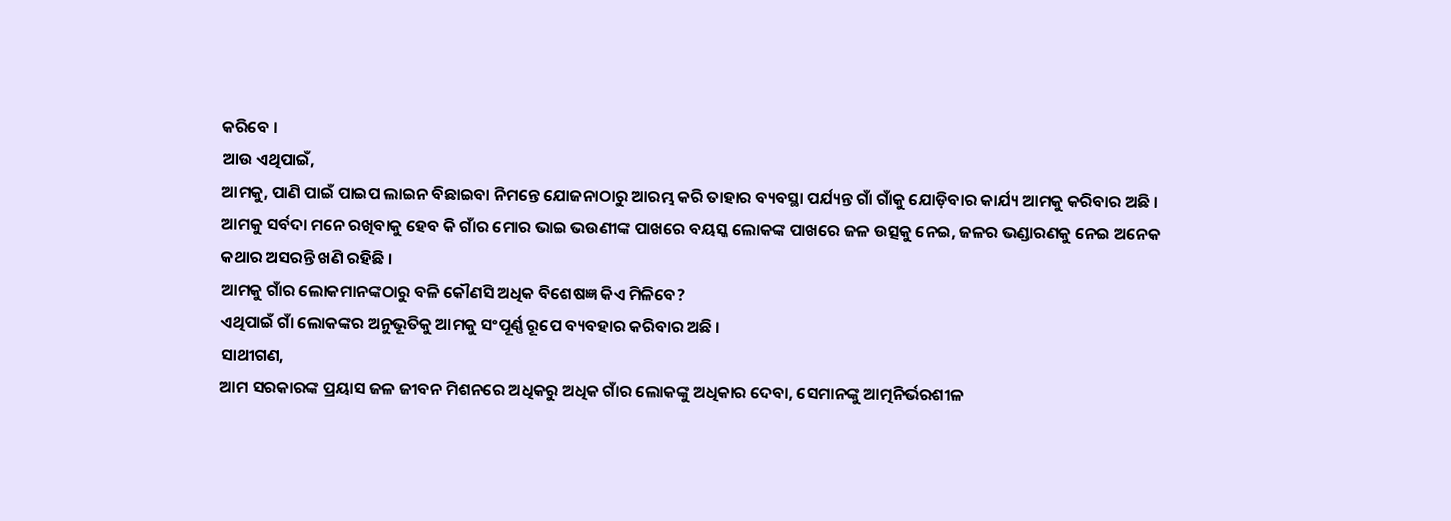କରିବେ ।
ଆଉ ଏଥିପାଇଁ,
ଆମକୁ, ପାଣି ପାଇଁ ପାଇପ ଲାଇନ ବିଛାଇବା ନିମନ୍ତେ ଯୋଜନାଠାରୁ ଆରମ୍ଭ କରି ତାହାର ବ୍ୟବସ୍ଥା ପର୍ଯ୍ୟନ୍ତ ଗାଁ ଗାଁକୁ ଯୋଡ଼ିବାର କାର୍ଯ୍ୟ ଆମକୁ କରିବାର ଅଛି ।
ଆମକୁ ସର୍ବଦା ମନେ ରଖିବାକୁ ହେବ କି ଗାଁର ମୋର ଭାଇ ଭଉଣୀଙ୍କ ପାଖରେ ବୟସ୍କ ଲୋକଙ୍କ ପାଖରେ ଜଳ ଉତ୍ସକୁ ନେଇ, ଜଳର ଭଣ୍ଡାରଣକୁ ନେଇ ଅନେକ କଥାର ଅସରନ୍ତି ଖଣି ରହିଛି ।
ଆମକୁ ଗାଁର ଲୋକମାନଙ୍କଠାରୁ ବଳି କୌଣସି ଅଧିକ ବିଶେଷଜ୍ଞ କିଏ ମିଳିବେ?
ଏଥିପାଇଁ ଗାଁ ଲୋକଙ୍କର ଅନୁଭୂତିକୁ ଆମକୁ ସଂପୂର୍ଣ୍ଣ ରୂପେ ବ୍ୟବହାର କରିବାର ଅଛି ।
ସାଥୀଗଣ,
ଆମ ସରକାରଙ୍କ ପ୍ରୟାସ ଜଳ ଜୀବନ ମିଶନରେ ଅଧିକରୁ ଅଧିକ ଗାଁର ଲୋକଙ୍କୁ ଅଧିକାର ଦେବା, ସେମାନଙ୍କୁ ଆତ୍ମନିର୍ଭରଶୀଳ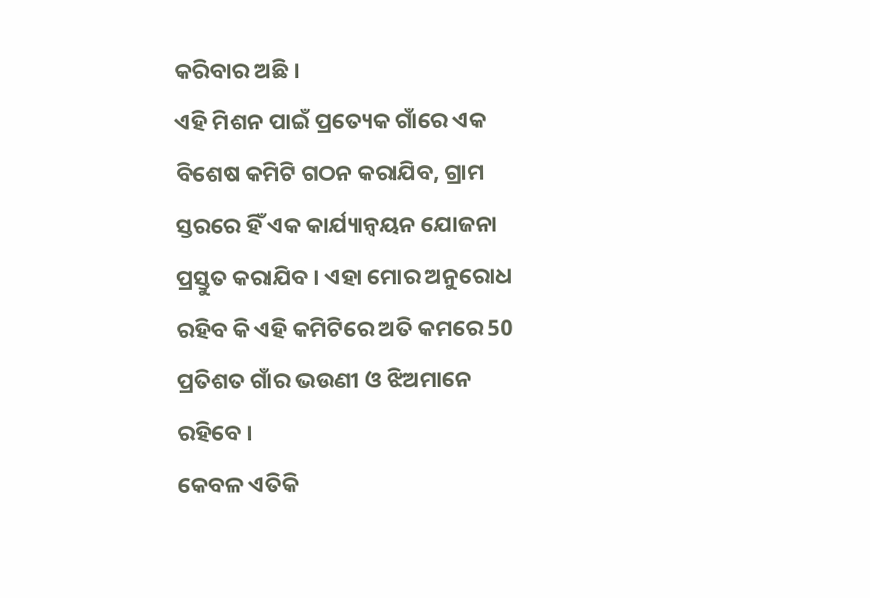କରିବାର ଅଛି ।
ଏହି ମିଶନ ପାଇଁ ପ୍ରତ୍ୟେକ ଗାଁରେ ଏକ ବିଶେଷ କମିଟି ଗଠନ କରାଯିବ, ଗ୍ରାମ ସ୍ତରରେ ହିଁ ଏକ କାର୍ଯ୍ୟାନ୍ୱୟନ ଯୋଜନା ପ୍ରସ୍ତୁତ କରାଯିବ । ଏହା ମୋର ଅନୁରୋଧ ରହିବ କି ଏହି କମିଟିରେ ଅତି କମରେ 50 ପ୍ରତିଶତ ଗାଁର ଭଉଣୀ ଓ ଝିଅମାନେ ରହିବେ ।
କେବଳ ଏତିକି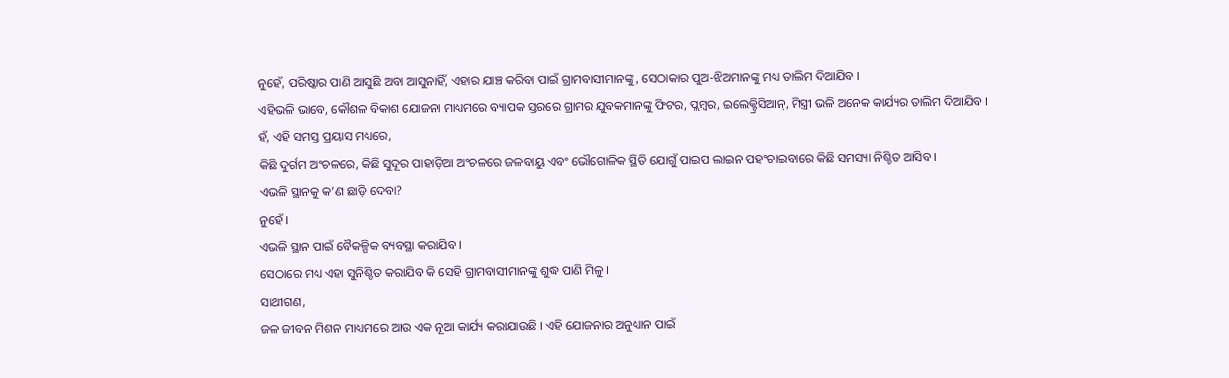ନୁହେଁ, ପରିଷ୍କାର ପାଣି ଆସୁଛି ଅବା ଆସୁନାହିଁ, ଏହାର ଯାଞ୍ଚ କରିବା ପାଇଁ ଗ୍ରାମବାସୀମାନଙ୍କୁ, ସେଠାକାର ପୁଅ-ଝିଅମାନଙ୍କୁ ମଧ୍ୟ ତାଲିମ ଦିଆଯିବ ।
ଏହିଭଳି ଭାବେ, କୌଶଳ ବିକାଶ ଯୋଜନା ମାଧ୍ୟମରେ ବ୍ୟାପକ ସ୍ତରରେ ଗ୍ରାମର ଯୁବକମାନଙ୍କୁ ଫିଟର, ପ୍ଲମ୍ବର, ଇଲେକ୍ଟ୍ରିସିଆନ୍, ମିସ୍ତ୍ରୀ ଭଳି ଅନେକ କାର୍ଯ୍ୟର ତାଲିମ ଦିଆଯିବ ।
ହଁ, ଏହି ସମସ୍ତ ପ୍ରୟାସ ମଧ୍ୟରେ,
କିଛି ଦୁର୍ଗମ ଅଂଚଳରେ, କିଛି ସୁଦୂର ପାହାଡ଼ିଆ ଅଂଚଳରେ ଜଳବାୟୁ ଏବଂ ଭୌଗୋଳିକ ସ୍ଥିତି ଯୋଗୁଁ ପାଇପ ଲାଇନ ପହଂଚାଇବାରେ କିଛି ସମସ୍ୟା ନିଶ୍ଚିତ ଆସିବ ।
ଏଭଳି ସ୍ଥାନକୁ କ’ଣ ଛାଡ଼ି ଦେବା?
ନୁହେଁ ।
ଏଭଳି ସ୍ଥାନ ପାଇଁ ବୈକଳ୍ପିକ ବ୍ୟବସ୍ଥା କରାଯିବ ।
ସେଠାରେ ମଧ୍ୟ ଏହା ସୁନିଶ୍ଚିତ କରାଯିବ କି ସେହି ଗ୍ରାମବାସୀମାନଙ୍କୁ ଶୁଦ୍ଧ ପାଣି ମିଳୁ ।
ସାଥୀଗଣ,
ଜଳ ଜୀବନ ମିଶନ ମାଧ୍ୟମରେ ଆଉ ଏକ ନୂଆ କାର୍ଯ୍ୟ କରାଯାଉଛି । ଏହି ଯୋଜନାର ଅନୁଧ୍ୟାନ ପାଇଁ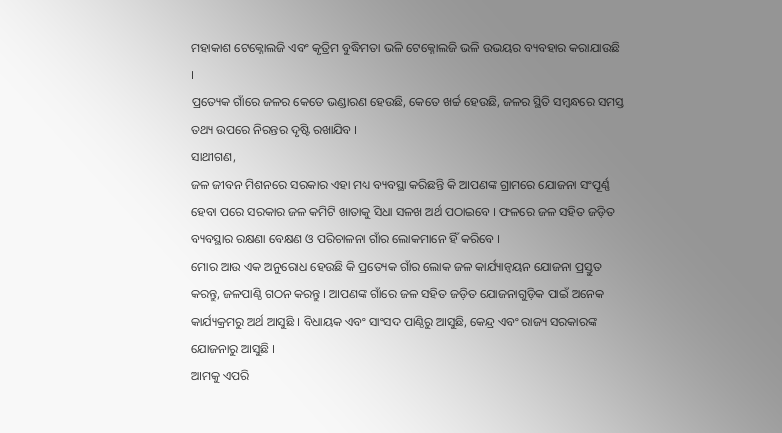ମହାକାଶ ଟେକ୍ନୋଲଜି ଏବଂ କୃତ୍ରିମ ବୁଦ୍ଧିମତା ଭଳି ଟେକ୍ନୋଲଜି ଭଳି ଉଭୟର ବ୍ୟବହାର କରାଯାଉଛି ।
ପ୍ରତ୍ୟେକ ଗାଁରେ ଜଳର କେତେ ଭଣ୍ଡାରଣ ହେଉଛି, କେତେ ଖର୍ଚ୍ଚ ହେଉଛି, ଜଳର ସ୍ଥିତି ସମ୍ବନ୍ଧରେ ସମସ୍ତ ତଥ୍ୟ ଉପରେ ନିରନ୍ତର ଦୃଷ୍ଟି ରଖାଯିବ ।
ସାଥୀଗଣ,
ଜଳ ଜୀବନ ମିଶନରେ ସରକାର ଏହା ମଧ୍ୟ ବ୍ୟବସ୍ଥା କରିଛନ୍ତି କି ଆପଣଙ୍କ ଗ୍ରାମରେ ଯୋଜନା ସଂପୂର୍ଣ୍ଣ ହେବା ପରେ ସରକାର ଜଳ କମିଟି ଖାତାକୁ ସିଧା ସଳଖ ଅର୍ଥ ପଠାଇବେ । ଫଳରେ ଜଳ ସହିତ ଜଡ଼ିତ ବ୍ୟବସ୍ଥାର ରକ୍ଷଣା ବେକ୍ଷଣ ଓ ପରିଚାଳନା ଗାଁର ଲୋକମାନେ ହିଁ କରିବେ ।
ମୋର ଆଉ ଏକ ଅନୁରୋଧ ହେଉଛି କି ପ୍ରତ୍ୟେକ ଗାଁର ଲୋକ ଜଳ କାର୍ଯ୍ୟାନ୍ୱୟନ ଯୋଜନା ପ୍ରସ୍ତୁତ କରନ୍ତୁ, ଜଳପାଣ୍ଠି ଗଠନ କରନ୍ତୁ । ଆପଣଙ୍କ ଗାଁରେ ଜଳ ସହିତ ଜଡ଼ିତ ଯୋଜନାଗୁଡ଼ିକ ପାଇଁ ଅନେକ କାର୍ଯ୍ୟକ୍ରମରୁ ଅର୍ଥ ଆସୁଛି । ବିଧାୟକ ଏବଂ ସାଂସଦ ପାଣ୍ଠିରୁ ଆସୁଛି, କେନ୍ଦ୍ର ଏବଂ ରାଜ୍ୟ ସରକାରଙ୍କ ଯୋଜନାରୁ ଆସୁଛି ।
ଆମକୁ ଏପରି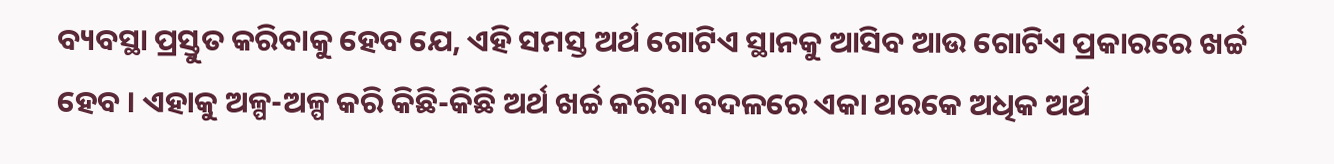ବ୍ୟବସ୍ଥା ପ୍ରସ୍ତୁତ କରିବାକୁ ହେବ ଯେ, ଏହି ସମସ୍ତ ଅର୍ଥ ଗୋଟିଏ ସ୍ଥାନକୁ ଆସିବ ଆଉ ଗୋଟିଏ ପ୍ରକାରରେ ଖର୍ଚ୍ଚ ହେବ । ଏହାକୁ ଅଳ୍ପ-ଅଳ୍ପ କରି କିଛି-କିଛି ଅର୍ଥ ଖର୍ଚ୍ଚ କରିବା ବଦଳରେ ଏକା ଥରକେ ଅଧିକ ଅର୍ଥ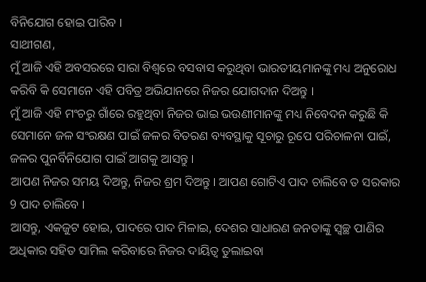ବିନିଯୋଗ ହୋଇ ପାରିବ ।
ସାଥୀଗଣ,
ମୁଁ ଆଜି ଏହି ଅବସରରେ ସାରା ବିଶ୍ୱରେ ବସବାସ କରୁଥିବା ଭାରତୀୟମାନଙ୍କୁ ମଧ୍ୟ ଅନୁରୋଧ କରିବି କି ସେମାନେ ଏହି ପବିତ୍ର ଅଭିଯାନରେ ନିଜର ଯୋଗଦାନ ଦିଅନ୍ତୁ ।
ମୁଁ ଆଜି ଏହି ମଂଚରୁ ଗାଁରେ ରହୁଥିବା ନିଜର ଭାଇ ଭଉଣୀମାନଙ୍କୁ ମଧ୍ୟ ନିବେଦନ କରୁଛି କି ସେମାନେ ଜଳ ସଂରକ୍ଷଣ ପାଇଁ ଜଳର ବିତରଣ ବ୍ୟବସ୍ଥାକୁ ସୂଚାରୁ ରୂପେ ପରିଚାଳନା ପାଇଁ, ଜଳର ପୁନର୍ବିନିଯୋଗ ପାଇଁ ଆଗକୁ ଆସନ୍ତୁ ।
ଆପଣ ନିଜର ସମୟ ଦିଅନ୍ତୁ, ନିଜର ଶ୍ରମ ଦିଅନ୍ତୁ । ଆପଣ ଗୋଟିଏ ପାଦ ଚାଲିବେ ତ ସରକାର 9 ପାଦ ଚାଲିବେ ।
ଆସନ୍ତୁ, ଏକଜୁଟ ହୋଇ, ପାଦରେ ପାଦ ମିଳାଇ, ଦେଶର ସାଧାରଣ ଜନତାଙ୍କୁ ସ୍ୱଚ୍ଛ ପାଣିର ଅଧିକାର ସହିତ ସାମିଲ କରିବାରେ ନିଜର ଦାୟିତ୍ୱ ତୁଲାଇବା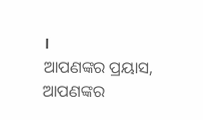।
ଆପଣଙ୍କର ପ୍ରୟାସ, ଆପଣଙ୍କର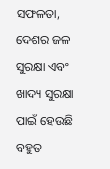ସଫଳତା, ଦେଶର ଜଳ ସୁରକ୍ଷା ଏବଂ ଖାଦ୍ୟ ସୁରକ୍ଷା ପାଇଁ ହେଉଛି ବହୁତ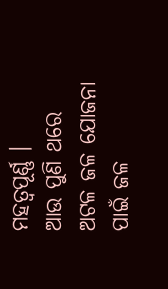ମହତ୍ୱପୂର୍ଣ୍ଣ ।
ଆଉ ପୁଣି ଥରେ ଅଟଳ ଜଳ ଯୋଜନା ପାଇଁ ଜଳ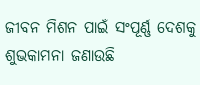ଜୀବନ ମିଶନ ପାଇଁ ସଂପୂର୍ଣ୍ଣ ଦେଶକୁ ଶୁଭକାମନା ଜଣାଉଛି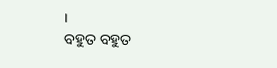।
ବହୁତ ବହୁତ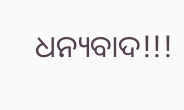ଧନ୍ୟବାଦ!!!